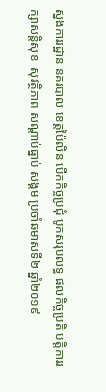ស្នងការរដ្ឋាន នគរបាល ខេត្ដប៉ៃលិន បើកកិច្ចប្រជុំ បូកសរុបលទ្ធ ផលកិច្ចប្រតិ បត្តិការរក្សាសន្តិសុខ  សុវត្ថិភាព សណ្ដាប់ធ្នាប់ សង្គម ប្រចាំឆមាសទី២ ឆ្នាំ២០១៩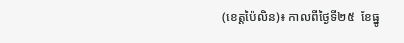(ខេត្តប៉ៃលិន)៖ កាលពីថ្ងៃទី២៥  ខែធ្នូ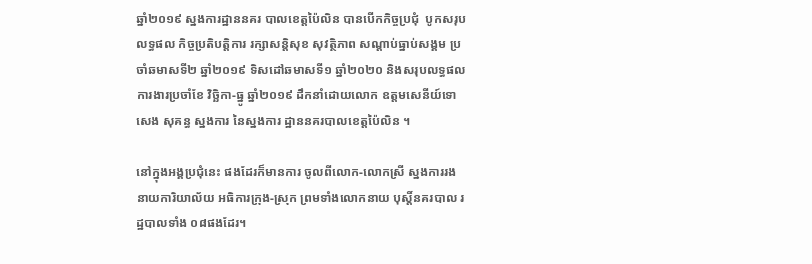ឆ្នាំ២០១៩ ស្នងការដ្ឋាននគរ បាលខេត្ដប៉ៃលិន បានបើកកិច្ចប្រជុំ  បូកសរុបលទ្ធផល កិច្ចប្រតិបត្តិការ រក្សាសន្តិសុខ សុវត្ថិភាព សណ្ដាប់ធ្នាប់សង្គម ប្រចាំឆមាសទី២ ឆ្នាំ២០១៩ ទិសដៅឆមាសទី១ ឆ្នាំ២០២០ និងសរុបលទ្ធផល ការងារប្រចាំខែ វិច្ឆិកា-ធ្នូ ឆ្នាំ២០១៩ ដឹកនាំដោយលោក ឧត្ដមសេនីយ៍ទោ សេង សុគន្ធ ស្នងការ នៃស្នងការ ដ្ឋាននគរបាលខេត្ដប៉ៃលិន ។

នៅក្នុងអង្គប្រជុំនេះ ផងដែរក៏មានការ ចូលពីលោក-លោកស្រី ស្នងការរង នាយការិយាល័យ អធិការក្រុង-ស្រុក ព្រមទាំងលោកនាយ បុស្តិ៍នគរបាល រដ្ឋបាលទាំង ០៨ផងដែរ។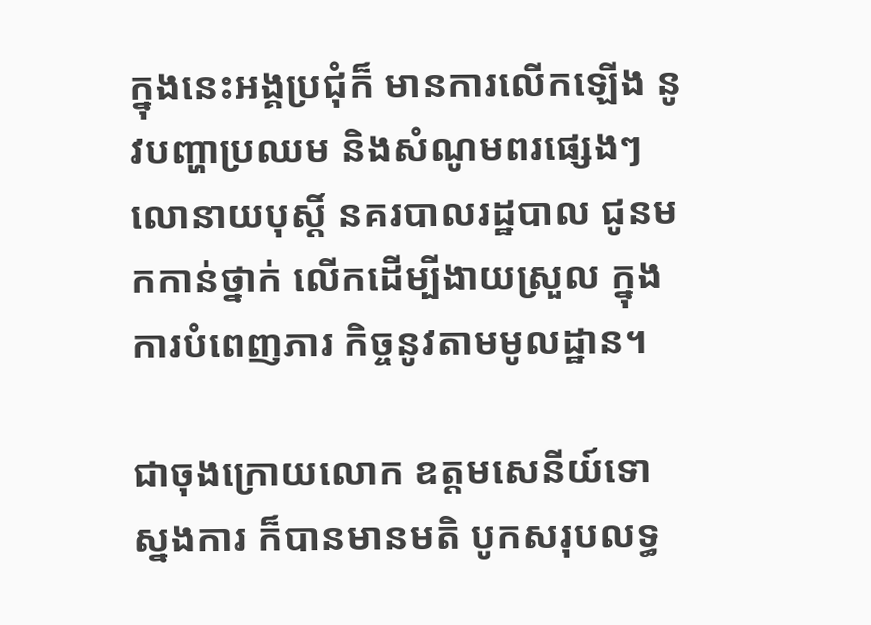ក្នុងនេះអង្គប្រជុំក៏ មានការលើកឡើង នូវបញ្ហាប្រឈម និងសំណូមពរផ្សេងៗ លោនាយបុស្តិ៍ នគរបាលរដ្ឋបាល ជូនមកកាន់ថ្នាក់ លើកដើម្បីងាយស្រួល ក្នុងការបំពេញភារ កិច្ចនូវតាមមូលដ្ឋាន។

ជាចុងក្រោយលោក ឧត្ដមសេនីយ៍ទោ ស្នងការ ក៏បានមានមតិ បូកសរុបលទ្ធ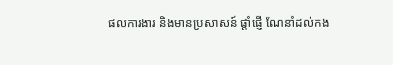ផលការងារ និងមានប្រសាសន៍ ផ្ដាំផ្ញើ ណែនាំដល់កង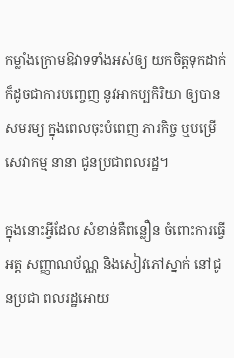កម្លាំងក្រោមឱវាទទាំងអស់ឲ្យ យកចិត្តទុកដាក់ ក៏ដូចជាការបញ្ចេញ នូវអាកប្បកិរិយា ឲ្យបានសមរម្យ ក្នុងពេលចុះបំពេញ ភារកិច្ច ឬបម្រើសេវាកម្ម នានា ជូនប្រជាពលរដ្ឋ។

ក្នុងនោះអ្វីដែល សំខាន់គឺពន្លឿន ចំពោះការធ្វើអត្ត សញ្ញាណប័ណ្ណ និងសៀវភៅស្នាក់ នៅជូនប្រជា ពលរដ្ឋអោយ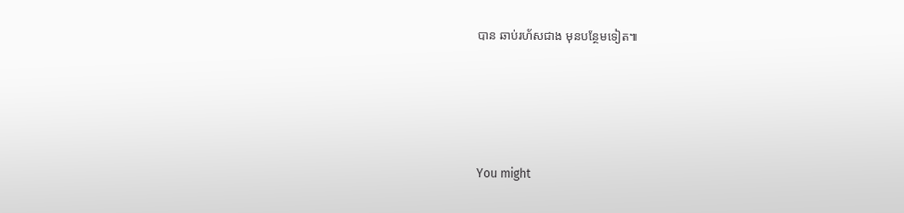បាន ឆាប់រហ័សជាង មុនបន្ថែមទៀត៕





You might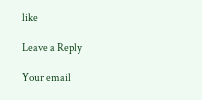like

Leave a Reply

Your email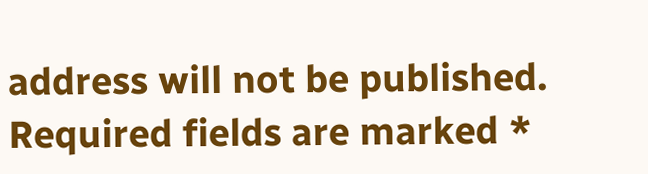address will not be published. Required fields are marked *